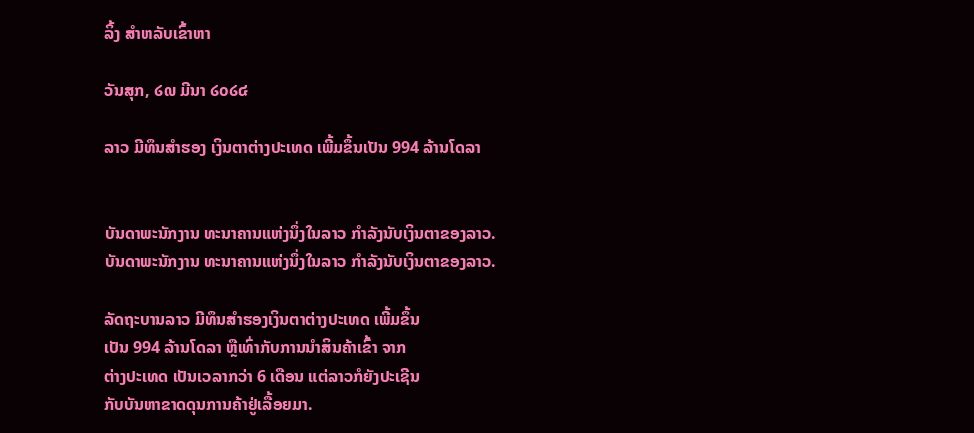ລິ້ງ ສຳຫລັບເຂົ້າຫາ

ວັນສຸກ, ໒໙ ມີນາ ໒໐໒໔

ລາວ ມີທຶນສຳຮອງ ເງິນຕາຕ່າງປະເທດ ເພີ້ມຂຶ້ນເປັນ 994 ລ້ານໂດລາ


ບັນດາພະນັກງານ ທະນາຄານແຫ່ງນຶ່ງໃນລາວ ກຳລັງນັບເງິນຕາຂອງລາວ.
ບັນດາພະນັກງານ ທະນາຄານແຫ່ງນຶ່ງໃນລາວ ກຳລັງນັບເງິນຕາຂອງລາວ.

ລັດຖະບານລາວ ມີທຶນສຳຮອງເງິນຕາຕ່າງປະເທດ ເພີ້ມຂຶ້ນ
ເປັນ 994 ລ້ານໂດລາ ຫຼືເທົ່າກັບການນຳສິນຄ້າເຂົ້າ ຈາກ
ຕ່າງປະເທດ ເປັນເວລາກວ່າ 6 ເດືອນ ແຕ່ລາວກໍຍັງປະເຊີນ
ກັບບັນຫາຂາດດຸນການຄ້າຢູ່ເລື້ອຍມາ.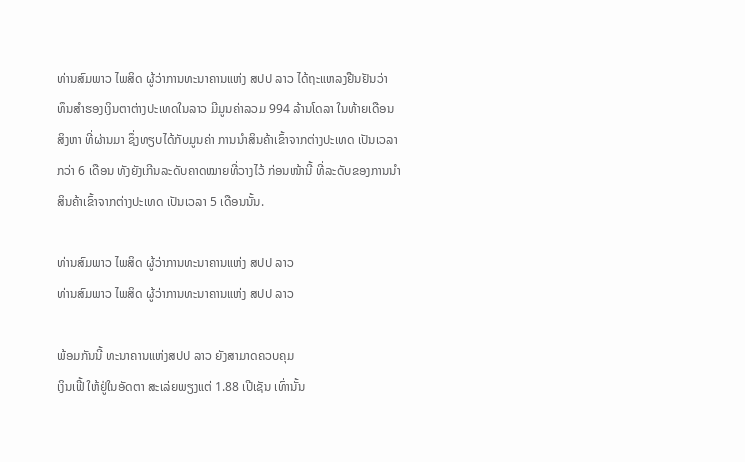ທ່ານສົມພາວ ໄພສິດ ຜູ້ວ່າການທະນາຄານແຫ່ງ ສປປ ລາວ ໄດ້ຖະແຫລງຢືນຢັນວ່າ
ທຶນສຳຮອງເງິນຕາຕ່າງປະເທດໃນລາວ ມີມູນຄ່າລວມ 994 ລ້ານໂດລາ ໃນທ້າຍເດືອນ
ສິງຫາ ທີ່ຜ່ານມາ ຊຶ່ງທຽບໄດ້ກັບມູນຄ່າ ການນຳສິນຄ້າເຂົ້າຈາກຕ່າງປະເທດ ເປັນເວລາ
ກວ່າ 6 ເດືອນ ທັງຍັງເກີນລະດັບຄາດໝາຍທີ່ວາງໄວ້ ກ່ອນໜ້ານີ້ ທີ່ລະດັບຂອງການນຳ
ສິນຄ້າເຂົ້າຈາກຕ່າງປະເທດ ເປັນເວລາ 5 ເດືອນນັ້ນ.

ທ່ານສົມພາວ ໄພສິດ ຜູ້ວ່າການທະນາຄານແຫ່ງ ສປປ ລາວ
ທ່ານສົມພາວ ໄພສິດ ຜູ້ວ່າການທະນາຄານແຫ່ງ ສປປ ລາວ

ພ້ອມກັນນີ້ ທະນາຄານແຫ່ງສປປ ລາວ ຍັງສາມາດຄວບຄຸມ
ເງິນເຟີ້ ໃຫ້ຢູ່ໃນອັດຕາ ສະເລ່ຍພຽງແຕ່ 1.88 ເປີເຊັນ ເທົ່ານັ້ນ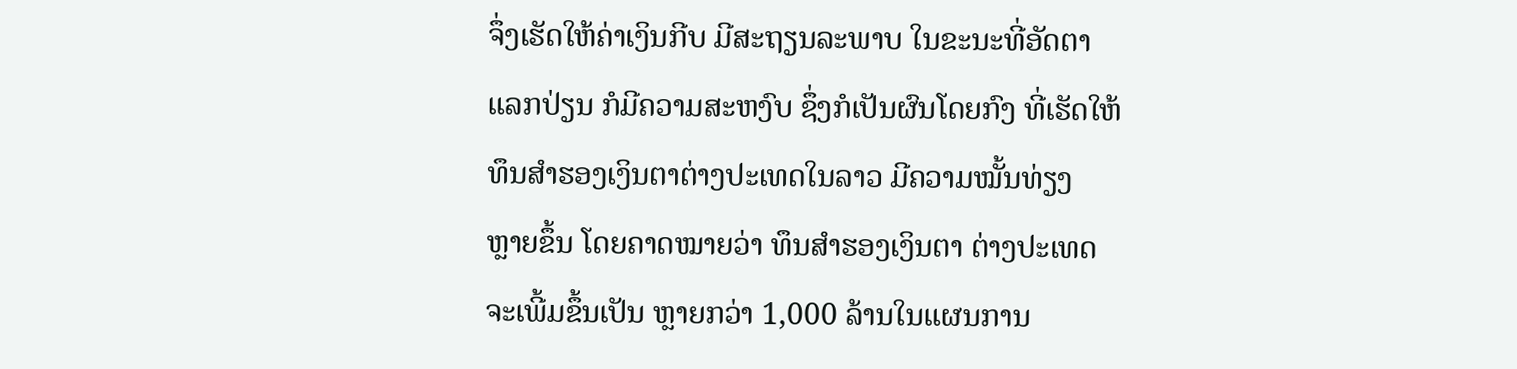ຈຶ່ງເຮັດໃຫ້ຄ່າເງິນກີບ ມີສະຖຽນລະພາບ ໃນຂະນະທີ່ອັດຕາ
ແລກປ່ຽນ ກໍມີຄວາມສະຫງົບ ຊຶ່ງກໍເປັນຜົນໂດຍກົງ ທີ່ເຮັດໃຫ້
ທຶນສຳຮອງເງິນຕາຕ່າງປະເທດໃນລາວ ມີຄວາມໝັ້ນທ່ຽງ
ຫຼາຍຂຶ້ນ ໂດຍຄາດໝາຍວ່າ ທຶນສຳຮອງເງິນຕາ ຕ່າງປະເທດ
ຈະເພີ້ມຂຶ້ນເປັນ ຫຼາຍກວ່າ 1,000 ລ້ານໃນແຜນການ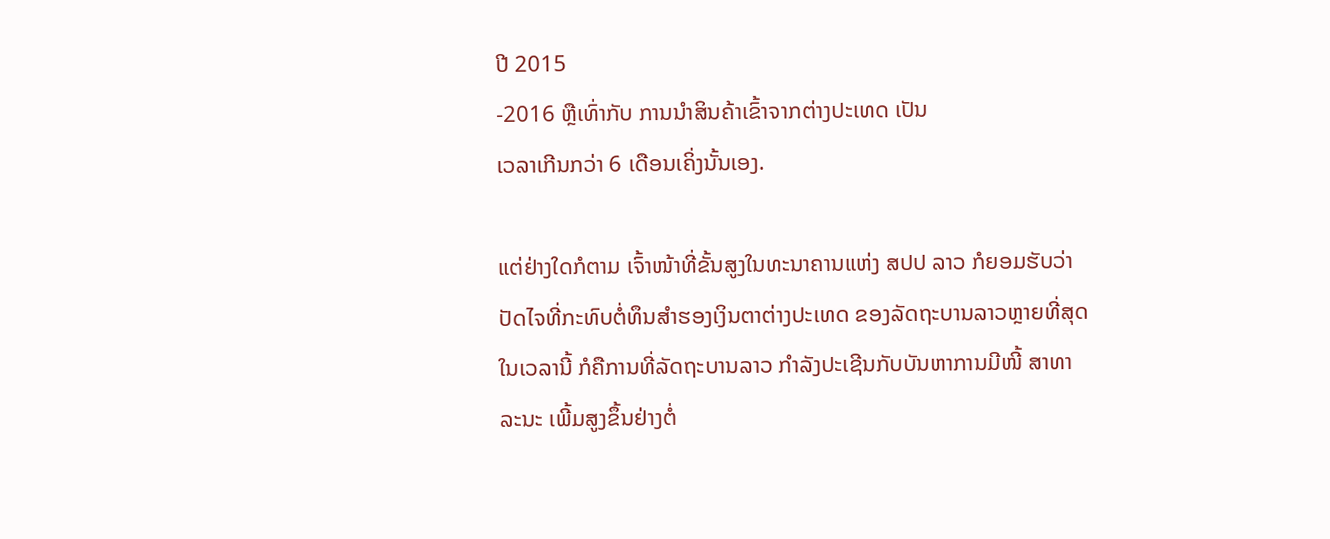ປີ 2015
-2016 ຫຼືເທົ່າກັບ ການນຳສິນຄ້າເຂົ້າຈາກຕ່າງປະເທດ ເປັນ
ເວລາເກີນກວ່າ 6 ເດືອນເຄິ່ງນັ້ນເອງ.

ແຕ່ຢ່າງໃດກໍຕາມ ເຈົ້າໜ້າທີ່ຂັ້ນສູງໃນທະນາຄານແຫ່ງ ສປປ ລາວ ກໍຍອມຮັບວ່າ
ປັດໄຈທີ່ກະທົບຕໍ່ທຶນສຳຮອງເງິນຕາຕ່າງປະເທດ ຂອງລັດຖະບານລາວຫຼາຍທີ່ສຸດ
ໃນເວລານີ້ ກໍຄືການທີ່ລັດຖະບານລາວ ກຳລັງປະເຊີນກັບບັນຫາການມີໜີ້ ສາທາ
ລະນະ ເພີ້ມສູງຂຶ້ນຢ່າງຕໍ່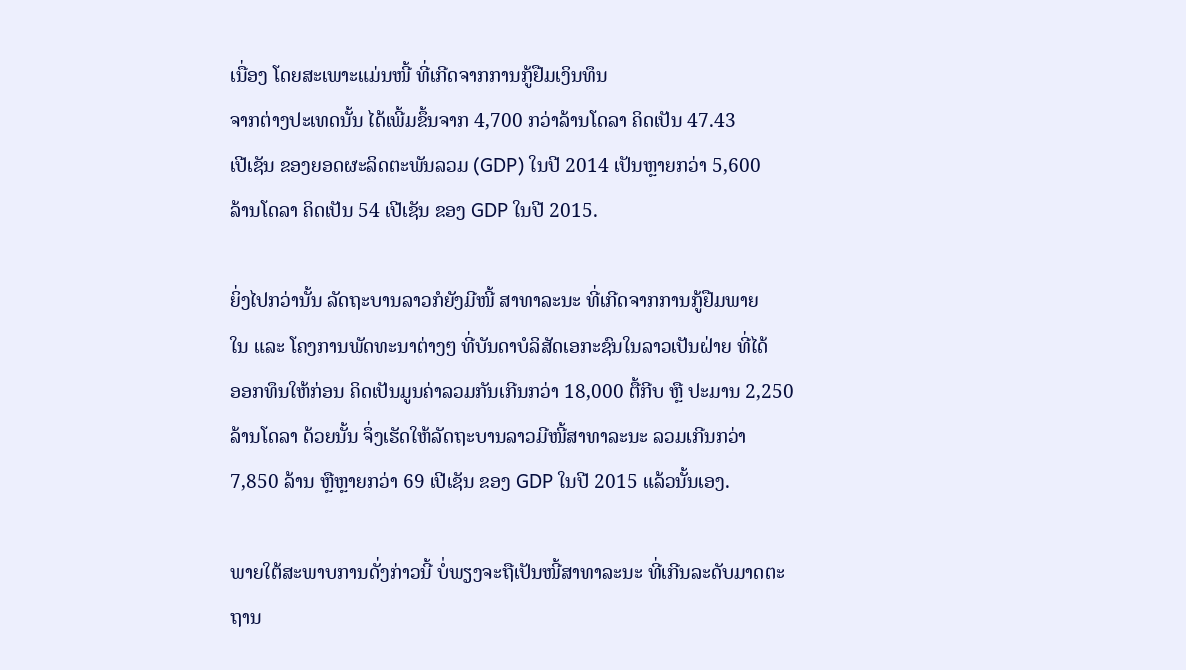ເນື່ອງ ໂດຍສະເພາະແມ່ນໜີ້ ທີ່ເກີດຈາກການກູ້ຢືມເງິນທຶນ
ຈາກຕ່າງປະເທດນັ້ນ ໄດ້ເພີ້ມຂຶ້ນຈາກ 4,700 ກວ່າລ້ານໂດລາ ຄິດເປັນ 47.43
ເປີເຊັນ ຂອງຍອດຜະລິດຕະພັນລວມ (GDP) ໃນປີ 2014 ເປັນຫຼາຍກວ່າ 5,600
ລ້ານໂດລາ ຄິດເປັນ 54 ເປີເຊັນ ຂອງ GDP ໃນປີ 2015.

ຍິ່ງໄປກວ່ານັ້ນ ລັດຖະບານລາວກໍຍັງມີໜີ້ ສາທາລະນະ ທີ່ເກີດຈາກການກູ້ຢືມພາຍ
ໃນ ແລະ ໂຄງການພັດທະນາຕ່າງໆ ທີ່ບັນດາບໍລິສັດເອກະຊົນໃນລາວເປັນຝ່າຍ ທີ່ໄດ້
ອອກທຶນໃຫ້ກ່ອນ ຄິດເປັນມູນຄ່າລວມກັນເກີນກວ່າ 18,000 ຕື້ກີບ ຫຼື ປະມານ 2,250
ລ້ານໂດລາ ດ້ວຍນັ້ນ ຈຶ່ງເຮັດໃຫ້ລັດຖະບານລາວມີໜີ້ສາທາລະນະ ລວມເກີນກວ່າ
7,850 ລ້ານ ຫຼືຫຼາຍກວ່າ 69 ເປີເຊັນ ຂອງ GDP ໃນປີ 2015 ແລ້ວນັ້ນເອງ.

ພາຍໃຕ້ສະພາບການດັ່ງກ່າວນີ້ ບໍ່ພຽງຈະຖືເປັນໜີ້ສາທາລະນະ ທີ່ເກີນລະດັບມາດຕະ
ຖານ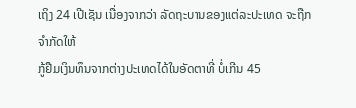ເຖິງ 24 ເປີເຊັນ ເນື່ອງຈາກວ່າ ລັດຖະບານຂອງແຕ່ລະປະເທດ ຈະຖືກຈຳກັດໃຫ້
ກູ້ຢືມເງິນທຶນຈາກຕ່າງປະເທດໄດ້ໃນອັດຕາທີ່ ບໍ່ເກີນ 45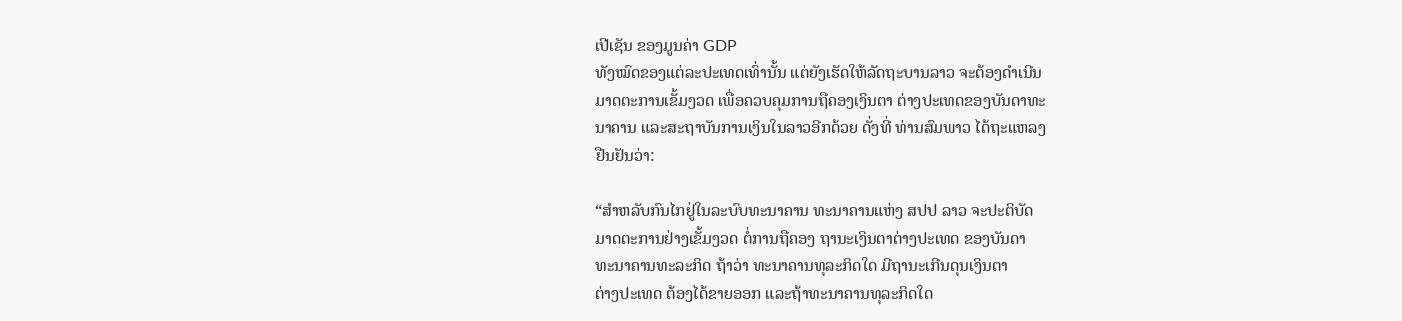ເປີເຊັນ ຂອງມູນຄ່າ GDP
ທັງໝົດຂອງແຕ່ລະປະເທດເທົ່ານັ້ນ ແຕ່ຍັງເຮັດໃຫ້ລັດຖະບານລາວ ຈະຕ້ອງດຳເນີນ
ມາດຕະການເຂັ້ມງວດ ເພື່ອຄວບຄຸມການຖືຄອງເງິນຕາ ຕ່າງປະເທດຂອງບັນດາທະ
ນາຄານ ແລະສະຖາບັນການເງິນໃນລາວອີກດ້ວຍ ດັ່ງທີ່ ທ່ານສົມພາວ ໄດ້ຖະແຫລງ
ຢືນຢັນວ່າ:

“ສຳຫລັບກົນໄກຢູ່ໃນລະບົບທະນາຄານ ທະນາຄານແຫ່ງ ສປປ ລາວ ຈະປະຕິບັດ
ມາດຕະການຢ່າງເຂັ້ມງວດ ຕໍ່ການຖືຄອງ ຖານະເງິນຕາຕ່າງປະເທດ ຂອງບັນດາ
ທະນາຄານທະລະກິດ ຖ້າວ່າ ທະນາຄານທຸລະກິດໃດ ມີຖານະເກີນດຸນເງິນຕາ
ຕ່າງປະເທດ ຕ້ອງໄດ້ຂາຍອອກ ແລະຖ້າທະນາຄານທຸລະກິດໃດ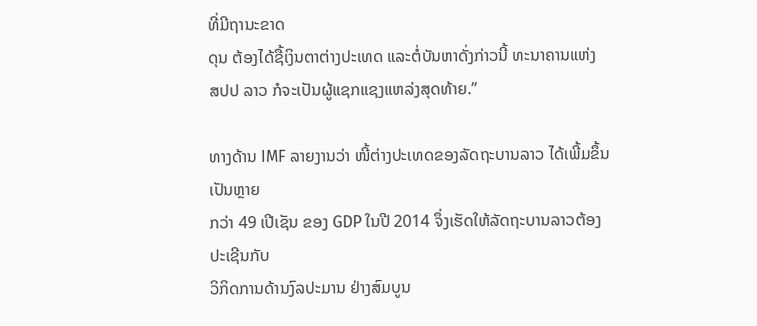ທີ່ມີຖານະຂາດ
ດຸນ ຕ້ອງໄດ້ຊື້ເງິນຕາຕ່າງປະເທດ ແລະຕໍ່ບັນຫາດັ່ງກ່າວນີ້ ທະນາຄານແຫ່ງ
ສປປ ລາວ ກໍຈະເປັນຜູ້ແຊກແຊງແຫລ່ງສຸດທ້າຍ.”

ທາງດ້ານ IMF ລາຍງານວ່າ ໜີ້ຕ່າງປະເທດຂອງລັດຖະບານລາວ ໄດ້ເພີ້ມຂຶ້ນເປັນຫຼາຍ
ກວ່າ 49 ເປີເຊັນ ຂອງ GDP ໃນປີ 2014 ຈຶ່ງເຮັດໃຫ້ລັດຖະບານລາວຕ້ອງປະເຊີນກັບ
ວິກິດການດ້ານງົລປະມານ ຢ່າງສົມບູນ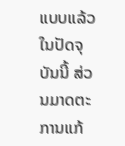ແບບແລ້ວ ໃນປັດຈຸບັນນີ້ ສ່ວນມາດຕະການແກ້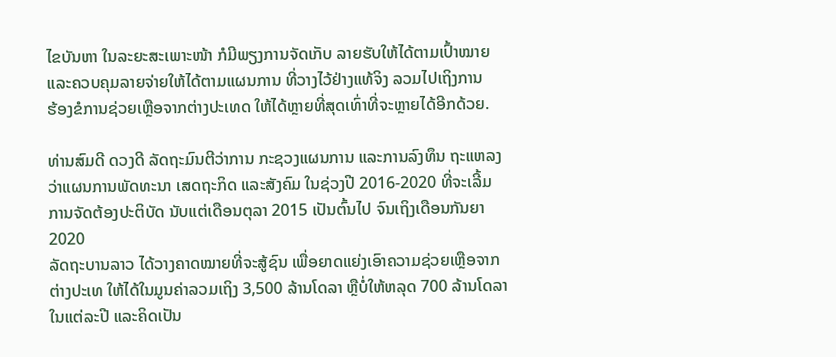ໄຂບັນຫາ ໃນລະຍະສະເພາະໜ້າ ກໍມີພຽງການຈັດເກັບ ລາຍຮັບໃຫ້ໄດ້ຕາມເປົ້າໝາຍ
ແລະຄວບຄຸມລາຍຈ່າຍໃຫ້ໄດ້ຕາມແຜນການ ທີ່ວາງໄວ້ຢ່າງແທ້ຈິງ ລວມໄປເຖິງການ
ຮ້ອງຂໍການຊ່ວຍເຫຼືອຈາກຕ່າງປະເທດ ໃຫ້ໄດ້ຫຼາຍທີ່ສຸດເທົ່າທີ່ຈະຫຼາຍໄດ້ອີກດ້ວຍ.

ທ່ານສົມດີ ດວງດີ ລັດຖະມົນຕີວ່າການ ກະຊວງແຜນການ ແລະການລົງທຶນ ຖະແຫລງ
ວ່າແຜນການພັດທະນາ ເສດຖະກິດ ແລະສັງຄົມ ໃນຊ່ວງປີ 2016-2020 ທີ່ຈະເລີ້ມ
ການຈັດຕ້ອງປະຕິບັດ ນັບແຕ່ເດືອນຕຸລາ 2015 ເປັນຕົ້ນໄປ ຈົນເຖິງເດືອນກັນຍາ 2020
ລັດຖະບານລາວ ໄດ້ວາງຄາດໝາຍທີ່ຈະສູ້ຊົນ ເພື່ອຍາດແຍ່ງເອົາຄວາມຊ່ວຍເຫຼືອຈາກ
ຕ່າງປະເທ ໃຫ້ໄດ້ໃນມູນຄ່າລວມເຖິງ 3,500 ລ້ານໂດລາ ຫຼືບໍ່ໃຫ້ຫລຸດ 700 ລ້ານໂດລາ
ໃນແຕ່ລະປີ ແລະຄິດເປັນ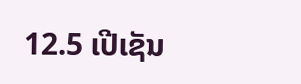12.5 ເປີເຊັນ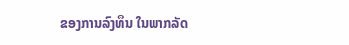ຂອງການລົງທຶນ ໃນພາກລັດ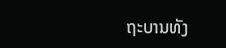ຖະບານທັງ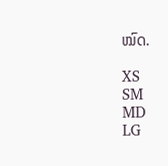ໝົດ.

XS
SM
MD
LG